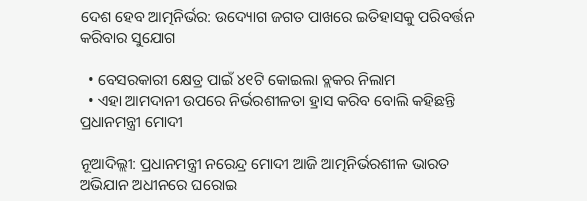ଦେଶ ହେବ ଆତ୍ମନିର୍ଭର: ଉଦ୍ୟୋଗ ଜଗତ ପାଖରେ ଇତିହାସକୁ ପରିବର୍ତ୍ତନ କରିବାର ସୁଯୋଗ

  • ବେସରକାରୀ କ୍ଷେତ୍ର ପାଇଁ ୪୧ଟି କୋଇଲା ବ୍ଲକର ନିଲାମ
  • ଏହା ଆମଦାନୀ ଉପରେ ନିର୍ଭରଶୀଳତା ହ୍ରାସ କରିବ ବୋଲି କହିଛନ୍ତି ପ୍ରଧାନମନ୍ତ୍ରୀ ମୋଦୀ

ନୂଆଦିଲ୍ଲୀ: ପ୍ରଧାନମନ୍ତ୍ରୀ ନରେନ୍ଦ୍ର ମୋଦୀ ଆଜି ଆତ୍ମନିର୍ଭରଶୀଳ ଭାରତ ଅଭିଯାନ ଅଧୀନରେ ଘରୋଇ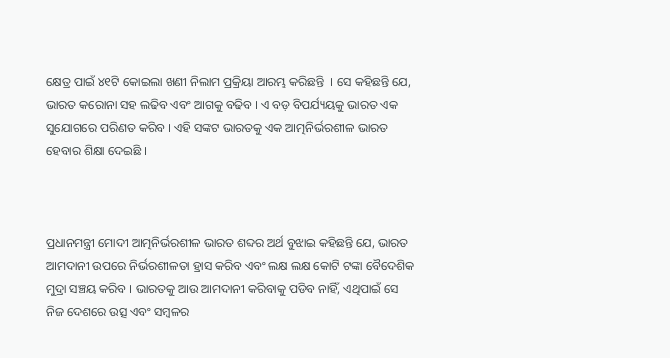କ୍ଷେତ୍ର ପାଇଁ ୪୧ଟି କୋଇଲା ଖଣୀ ନିଲାମ ପ୍ରକ୍ରିୟା ଆରମ୍ଭ କରିଛନ୍ତି  । ସେ କହିଛନ୍ତି ଯେ, ଭାରତ କରୋନା ସହ ଲଢିବ ଏବଂ ଆଗକୁ ବଢିବ । ଏ ବଡ଼ ବିପର୍ଯ୍ୟୟକୁ ଭାରତ ଏକ ସୁଯୋଗରେ ପରିଣତ କରିବ । ଏହି ସଙ୍କଟ ଭାରତକୁ ଏକ ଆତ୍ମନିର୍ଭରଶୀଳ ଭାରତ ହେବାର ଶିକ୍ଷା ଦେଇଛି ।



ପ୍ରଧାନମନ୍ତ୍ରୀ ମୋଦୀ ଆତ୍ମନିର୍ଭରଶୀଳ ଭାରତ ଶବ୍ଦର ଅର୍ଥ ବୁଝାଇ କହିଛନ୍ତି ଯେ, ଭାରତ ଆମଦାନୀ ଉପରେ ନିର୍ଭରଶୀଳତା ହ୍ରାସ କରିବ ଏବଂ ଲକ୍ଷ ଲକ୍ଷ କୋଟି ଟଙ୍କା ବୈଦେଶିକ ମୁଦ୍ରା ସଞ୍ଚୟ କରିବ । ଭାରତକୁ ଆଉ ଆମଦାନୀ କରିବାକୁ ପଡିବ ନାହିଁ, ଏଥିପାଇଁ ସେ ନିଜ ଦେଶରେ ଉତ୍ସ ଏବଂ ସମ୍ବଳର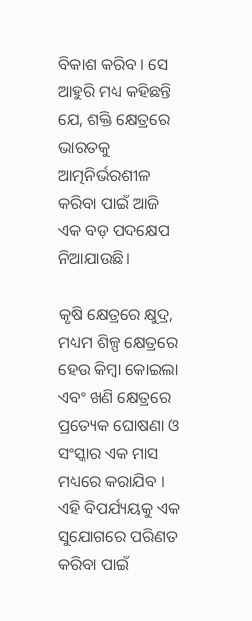ବିକାଶ କରିବ । ସେ ଆହୁରି ମଧ୍ୟ କହିଛନ୍ତି ଯେ, ଶକ୍ତି କ୍ଷେତ୍ରରେ ଭାରତକୁ ଆତ୍ମନିର୍ଭରଶୀଳ କରିବା ପାଇଁ ଆଜି ଏକ ବଡ଼ ପଦକ୍ଷେପ ନିଆଯାଉଛି।

କୃଷି କ୍ଷେତ୍ରରେ କ୍ଷୁଦ୍ର, ମଧ୍ୟମ ଶିଳ୍ପ କ୍ଷେତ୍ରରେ ହେଉ କିମ୍ବା କୋଇଲା ଏବଂ ଖଣି କ୍ଷେତ୍ରରେ ପ୍ରତ୍ୟେକ ଘୋଷଣା ଓ ସଂସ୍କାର ଏକ ମାସ ମଧ୍ୟରେ କରାଯିବ । ଏହି ବିପର୍ଯ୍ୟୟକୁ ଏକ ସୁଯୋଗରେ ପରିଣତ କରିବା ପାଇଁ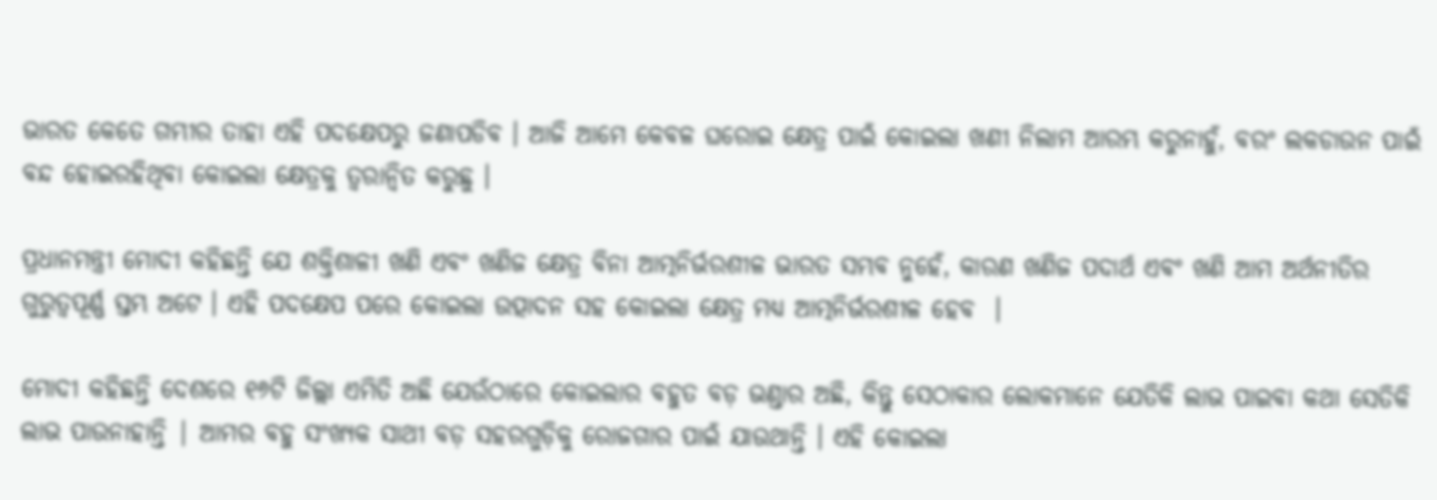ଭାରତ କେତେ ଗମ୍ଭୀର ତାହା ଏହି ପଦକ୍ଷେପରୁ ଜଣାପଡିବ । ଆଜି ଆମେ କେବଳ ଘରୋଇ କ୍ଷେତ୍ର ପାଇଁ କୋଇଲା ଖଣୀ ନିଲାମ ଆରମ୍ଭ କରୁନାହୁଁ, ବରଂ ଲକଡାଉନ ପାଇଁ ବନ୍ଦ ହୋଇରହିଥିବା କୋଇଲା କ୍ଷେତ୍ରକୁ ତ୍ୱରାନ୍ୱିତ କରୁଛୁ ।

ପ୍ରଧାନମନ୍ତ୍ରୀ ମୋଦୀ କହିଛନ୍ତି ଯେ ଶକ୍ତିଶାଳୀ ଖଣି ଏବଂ ଖଣିଜ କ୍ଷେତ୍ର ବିନା ଆତ୍ମନିର୍ଭରଶୀଳ ଭାରତ ସମ୍ଭବ ନୁହେଁ, କାରଣ ଖଣିଜ ପଦାର୍ଥ ଏବଂ ଖଣି ଆମ ଅର୍ଥନୀତିର ଗୁରୁତ୍ୱପୂର୍ଣ୍ଣ ସ୍ତମ୍ଭ ଅଟେ । ଏହି ପଦକ୍ଷେପ ପରେ କୋଇଲା ଉତ୍ପାଦନ ସହ କୋଇଲା କ୍ଷେତ୍ର ମଧ୍ୟ ଆତ୍ମନିର୍ଭରଶୀଳ ହେବ  ।

ମୋଦୀ କହିଛନ୍ତି ଦେଶରେ ୧୬ଟି ଜିଲ୍ଲା ଏମିତି ଅଛି ଯେଉଁଠାରେ କୋଇଲାର ବହୁତ ବଡ଼ ଭଣ୍ଡାର ଅଛି, କିନ୍ତୁ ସେଠାକାର ଲୋକମାନେ ଯେତିକି ଲାଭ ପାଇବା କଥା ସେତିକି ଲାଭ ପାଉନାହାନ୍ତି | ଆମର ବହୁ ସଂଖ୍ୟକ ସାଥୀ ବଡ଼ ସହରଗୁଡ଼ିକୁ ରୋଜଗାର ପାଇଁ ଯାଉଥାନ୍ତି । ଏହି କୋଇଲା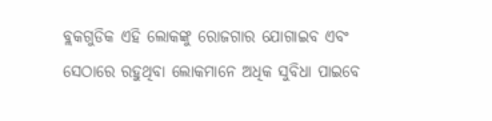ବ୍ଲକଗୁଡିକ ଏହି ଲୋକଙ୍କୁ ରୋଜଗାର ଯୋଗାଇବ ଏବଂ ସେଠାରେ ରହୁଥିବା ଲୋକମାନେ ଅଧିକ ସୁବିଧା ପାଇବେ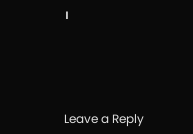।





Leave a Reply